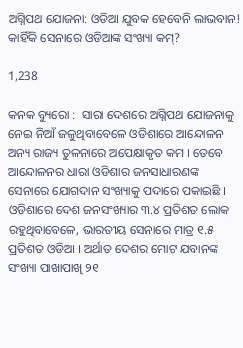ଅଗ୍ନିପଥ ଯୋଜନା: ଓଡିଆ ଯୁବକ ହେବେନି ଲାଭବାନ! କାହିଁକି ସେନାରେ ଓଡିଆଙ୍କ ସଂଖ୍ୟା କମ୍?

1,238

କନକ ବ୍ୟୁରୋ :  ସାରା ଦେଶରେ ଅଗ୍ନିପଥ ଯୋଜନାକୁ ନେଇ ନିଆଁ ଜଳୁଥିବାବେଳେ ଓଡିଶାରେ ଆନ୍ଦୋଳନ ଅନ୍ୟ ରାଜ୍ୟ ତୁଳନାରେ ଅପେକ୍ଷାକୃତ କମ । ତେବେ ଆନ୍ଦୋଳନର ଧାରା ଓଡିଶାର ଜନସାଧାରଣଙ୍କ ସେନାରେ ଯୋଗଦାନ ସଂଖ୍ୟାକୁ ପଦାରେ ପକାଇଛି । ଓଡିଶାରେ ଦେଶ ଜନସଂଖ୍ୟାର ୩.୪ ପ୍ରତିଶତ ଲୋକ ରହୁଥିବାବେଳେ, ଭାରତୀୟ ସେନାରେ ମାତ୍ର ୧.୫ ପ୍ରତିଶତ ଓଡିଆ । ଅର୍ଥାତ ଦେଶର ମୋଟ ଯବାନଙ୍କ ସଂଖ୍ୟା ପାଖାପାଖି ୨୧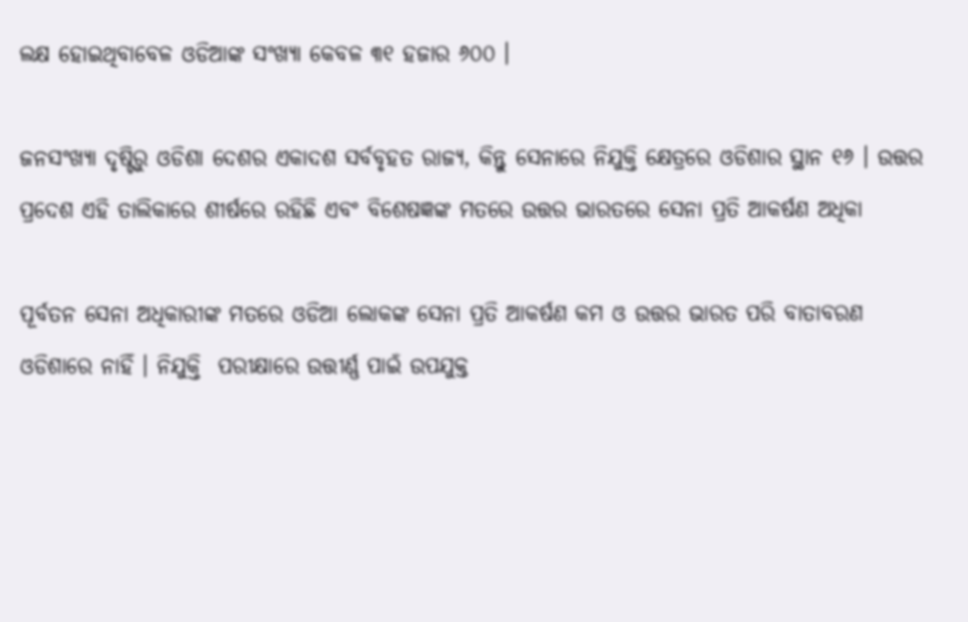ଲକ୍ଷ ହୋଇଥିବାବେଳ ଓଡିଆଙ୍କ ସଂଖ୍ୟା କେବଳ ୩୧ ହଜାର ୬୦୦ ।

ଜନସଂଖ୍ୟା ଦୃଷ୍ଟିରୁ ଓଡିଶା ଦେଶର ଏକାଦଶ ସର୍ବବୃହତ ରାଜ୍ୟ, କିନ୍ତୁ ସେନାରେ ନିଯୁକ୍ତି କ୍ଷେତ୍ରରେ ଓଡିଶାର ସ୍ଥାନ ୧୬ । ଉତ୍ତର ପ୍ରଦେଶ ଏହି ତାଲିକାରେ ଶୀର୍ଷରେ ରହିଛି ଏବଂ ବିଶେଷଜ୍ଞଙ୍କ ମତରେ ଉତ୍ତର ଭାରତରେ ସେନା ପ୍ରତି ଆକର୍ଷଣ ଅଧିକା

ପୂର୍ବତନ ସେନା ଅଧିକାରୀଙ୍କ ମତରେ ଓଡିଆ ଲୋକଙ୍କ ସେନା ପ୍ରତି ଆକର୍ଷଣ କମ ଓ ଉତ୍ତର ଭାରତ ପରି ବାତାବରଣ ଓଡିଶାରେ ନାହିଁ । ନିଯୁକ୍ତି  ପରୀକ୍ଷାରେ ଉତ୍ତୀର୍ଣ୍ଣ ପାଇଁ ଉପଯୁକ୍ତ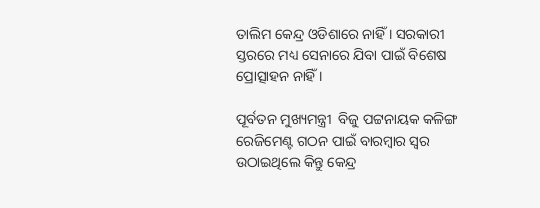ତାଲିମ କେନ୍ଦ୍ର ଓଡିଶାରେ ନାହିଁ । ସରକାରୀ ସ୍ତରରେ ମଧ୍ୟ ସେନାରେ ଯିବା ପାଇଁ ବିଶେଷ ପ୍ରୋତ୍ସାହନ ନାହିଁ ।

ପୂର୍ବତନ ମୁଖ୍ୟମନ୍ତ୍ରୀ  ବିଜୁ ପଟ୍ଟନାୟକ କଳିଙ୍ଗ ରେଜିମେଣ୍ଟ ଗଠନ ପାଇଁ ବାରମ୍ବାର ସ୍ୱର ଉଠାଇଥିଲେ କିନ୍ତୁ କେନ୍ଦ୍ର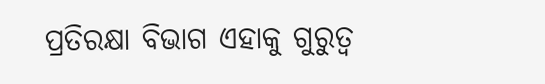ପ୍ରତିରକ୍ଷା ବିଭାଗ ଏହାକୁ ଗୁରୁତ୍ୱ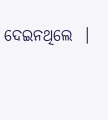ଦେଇନଥିଲେ  ।